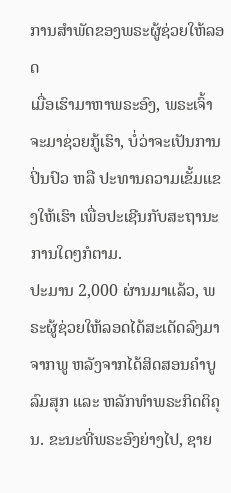ການສຳພັດຂອງພຣະຜູ້ຊ່ວຍໃຫ້ລອດ
ເມື່ອເຮົາມາຫາພຣະອົງ, ພຣະເຈົ້າຈະມາຊ່ວຍກູ້ເຮົາ, ບໍ່ວ່າຈະເປັນການປິ່ນປົວ ຫລື ປະທານຄວາມເຂັ້ມແຂງໃຫ້ເຮົາ ເພື່ອປະເຊີນກັບສະຖານະການໃດໆກໍຕາມ.
ປະມານ 2,000 ຜ່ານມາແລ້ວ, ພຣະຜູ້ຊ່ວຍໃຫ້ລອດໄດ້ສະເດັດລົງມາຈາກພູ ຫລັງຈາກໄດ້ສິດສອນຄຳບູລົມສຸກ ແລະ ຫລັກທຳພຣະກິດຕິຄຸນ. ຂະນະທີ່ພຣະອົງຍ່າງໄປ, ຊາຍ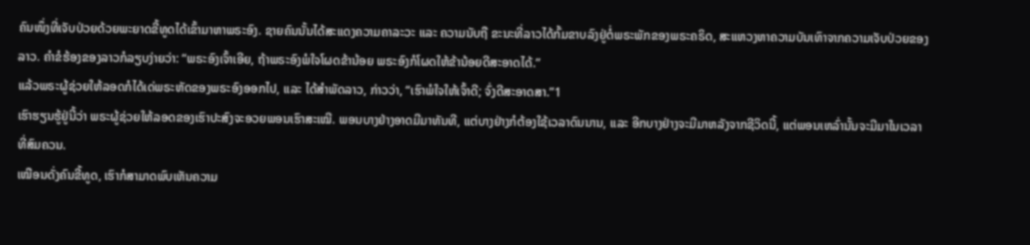ຄົນໜຶ່ງທີ່ເຈັບປ່ວຍດ້ວຍພະຍາດຂີ້ທູດໄດ້ເຂົ້າມາຫາພຣະອົງ. ຊາຍຄົນນັ້ນໄດ້ສະແດງຄວາມຄາລະວະ ແລະ ຄວາມນັບຖື ຂະນະທີ່ລາວໄດ້ກົ້ມຂາບລົງຢູ່ຕໍ່ພຣະພັກຂອງພຣະຄຣິດ, ສະແຫວງຫາຄວາມບັນເທົາຈາກຄວາມເຈັບປ່ວຍຂອງລາວ. ຄຳຂໍຮ້ອງຂອງລາວກໍລຽບງ່າຍວ່າ: “ພຣະອົງເຈົ້າເອີຍ, ຖ້າພຣະອົງພໍໃຈໂຜດຂ້ານ້ອຍ ພຣະອົງກໍໂຜດໃຫ້ຂ້ານ້ອຍດີສະອາດໄດ້.”
ແລ້ວພຣະຜູ້ຊ່ວຍໃຫ້ລອດກໍໄດ້ເດ່ພຣະຫັດຂອງພຣະອົງອອກໄປ, ແລະ ໄດ້ສຳພັດລາວ, ກ່າວວ່າ, “ເຮົາພໍໃຈໃຫ້ເຈົ້າດີ; ຈົ່ງດີສະອາດສາ.”1
ເຮົາຮຽນຮູ້ຢູ່ນີ້ວ່າ ພຣະຜູ້ຊ່ວຍໃຫ້ລອດຂອງເຮົາປະສົງຈະອວຍພອນເຮົາສະເໝີ. ພອນບາງຢ່າງອາດມີມາທັນທີ, ແຕ່ບາງຢ່າງກໍຕ້ອງໃຊ້ເວລາດົນນານ, ແລະ ອີກບາງຢ່າງຈະມີມາຫລັງຈາກຊີວິດນີ້, ແຕ່ພອນເຫລົ່ານັ້ນຈະມີມາໃນເວລາທີ່ສົມຄວນ.
ເໝືອນດັ່ງຄົນຂີ້ທູດ, ເຮົາກໍສາມາດພົບເຫັນຄວາມ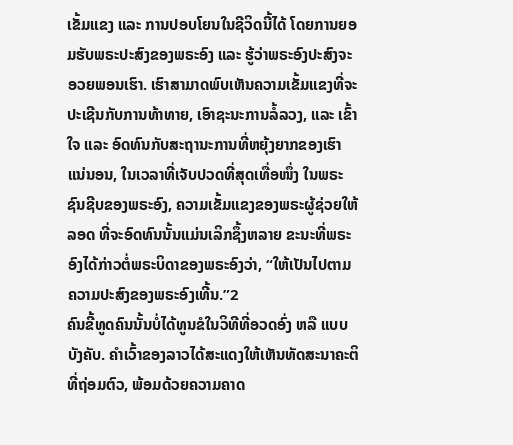ເຂັ້ມແຂງ ແລະ ການປອບໂຍນໃນຊີວິດນີ້ໄດ້ ໂດຍການຍອມຮັບພຣະປະສົງຂອງພຣະອົງ ແລະ ຮູ້ວ່າພຣະອົງປະສົງຈະອວຍພອນເຮົາ. ເຮົາສາມາດພົບເຫັນຄວາມເຂັ້ມແຂງທີ່ຈະປະເຊີນກັບການທ້າທາຍ, ເອົາຊະນະການລໍ້ລວງ, ແລະ ເຂົ້າໃຈ ແລະ ອົດທົນກັບສະຖານະການທີ່ຫຍຸ້ງຍາກຂອງເຮົາ ແນ່ນອນ, ໃນເວລາທີ່ເຈັບປວດທີ່ສຸດເທື່ອໜຶ່ງ ໃນພຣະຊົນຊີບຂອງພຣະອົງ, ຄວາມເຂັ້ມແຂງຂອງພຣະຜູ້ຊ່ວຍໃຫ້ລອດ ທີ່ຈະອົດທົນນັ້ນແມ່ນເລິກຊຶ້ງຫລາຍ ຂະນະທີ່ພຣະອົງໄດ້ກ່າວຕໍ່ພຣະບິດາຂອງພຣະອົງວ່າ, “ໃຫ້ເປັນໄປຕາມຄວາມປະສົງຂອງພຣະອົງເທີ້ນ.”2
ຄົນຂີ້ທູດຄົນນັ້ນບໍ່ໄດ້ທູນຂໍໃນວິທີທີ່ອວດອົ່ງ ຫລື ແບບບັງຄັບ. ຄຳເວົ້າຂອງລາວໄດ້ສະແດງໃຫ້ເຫັນທັດສະນາຄະຕິທີ່ຖ່ອມຕົວ, ພ້ອມດ້ວຍຄວາມຄາດ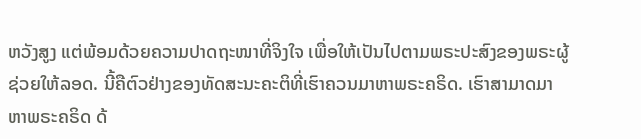ຫວັງສູງ ແຕ່ພ້ອມດ້ວຍຄວາມປາດຖະໜາທີ່ຈິງໃຈ ເພື່ອໃຫ້ເປັນໄປຕາມພຣະປະສົງຂອງພຣະຜູ້ຊ່ວຍໃຫ້ລອດ. ນີ້ຄືຕົວຢ່າງຂອງທັດສະນະຄະຕິທີ່ເຮົາຄວນມາຫາພຣະຄຣິດ. ເຮົາສາມາດມາຫາພຣະຄຣິດ ດ້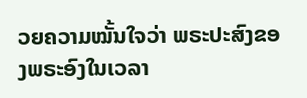ວຍຄວາມໝັ້ນໃຈວ່າ ພຣະປະສົງຂອງພຣະອົງໃນເວລາ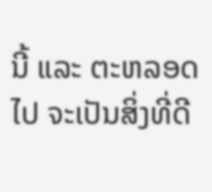ນີ້ ແລະ ຕະຫລອດໄປ ຈະເປັນສິ່ງທີ່ດີ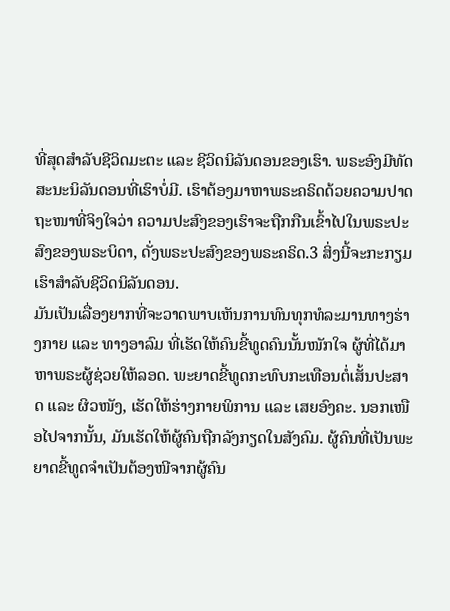ທີ່ສຸດສຳລັບຊີວິດມະຕະ ແລະ ຊີວິດນິລັນດອນຂອງເຮົາ. ພຣະອົງມີທັດສະນະນິລັນດອນທີ່ເຮົາບໍ່ມີ. ເຮົາຕ້ອງມາຫາພຣະຄຣິດດ້ວຍຄວາມປາດຖະໜາທີ່ຈິງໃຈວ່າ ຄວາມປະສົງຂອງເຮົາຈະຖືກກືນເຂົ້າໄປໃນພຣະປະສົງຂອງພຣະບິດາ, ດັ່ງພຣະປະສົງຂອງພຣະຄຣິດ.3 ສິ່ງນີ້ຈະກະກຽມເຮົາສຳລັບຊີວິດນິລັນດອນ.
ມັນເປັນເລື່ອງຍາກທີ່ຈະວາດພາບເຫັນການທົນທຸກທໍລະມານທາງຮ່າງກາຍ ແລະ ທາງອາລົມ ທີ່ເຮັດໃຫ້ຄົນຂີ້ທູດຄົນນັ້ນໜັກໃຈ ຜູ້ທີ່ໄດ້ມາຫາພຣະຜູ້ຊ່ວຍໃຫ້ລອດ. ພະຍາດຂີ້ທູດກະທົບກະເທືອນຕໍ່ເສັ້ນປະສາດ ແລະ ຜິວໜັງ, ເຮັດໃຫ້ຮ່າງກາຍພິການ ແລະ ເສຍອົງຄະ. ນອກເໜືອໄປຈາກນັ້ນ, ມັນເຮັດໃຫ້ຜູ້ຄົນຖືກລັງກຽດໃນສັງຄົມ. ຜູ້ຄົນທີ່ເປັນພະຍາດຂີ້ທູດຈຳເປັນຕ້ອງໜີຈາກຜູ້ຄົນ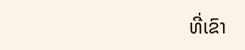ທີ່ເຂົາ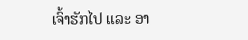ເຈົ້າຮັກໄປ ແລະ ອາ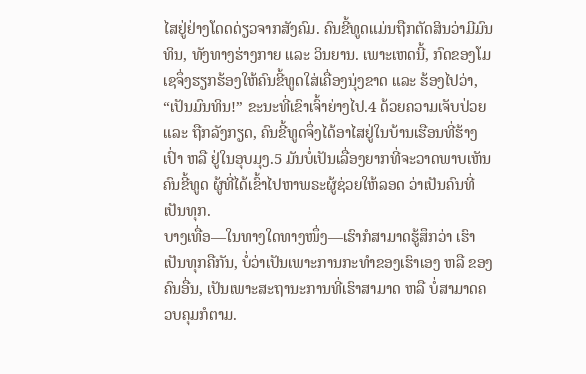ໄສຢູ່ຢ່າງໂດດດ່ຽວຈາກສັງຄົມ. ຄົນຂີ້ທູດແມ່ນຖືກຕັດສິນວ່າມີມົນທິນ, ທັງທາງຮ່າງກາຍ ແລະ ວິນຍານ. ເພາະເຫດນີ້, ກົດຂອງໂມເຊຈຶ່ງຮຽກຮ້ອງໃຫ້ຄົນຂີ້ທູດໃສ່ເຄື່ອງນຸ່ງຂາດ ແລະ ຮ້ອງໄປວ່າ, “ເປັນມົນທິນ!” ຂະນະທີ່ເຂົາເຈົ້າຍ່າງໄປ.4 ດ້ວຍຄວາມເຈັບປ່ວຍ ແລະ ຖືກລັງກຽດ, ຄົນຂີ້ທູດຈຶ່ງໄດ້ອາໄສຢູ່ໃນບ້ານເຮືອນທີ່ຮ້າງເປົ່າ ຫລື ຢູ່ໃນອຸບມຸງ.5 ມັນບໍ່ເປັນເລື່ອງຍາກທີ່ຈະວາດພາບເຫັນຄົນຂີ້ທູດ ຜູ້ທີ່ໄດ້ເຂົ້າໄປຫາພຣະຜູ້ຊ່ວຍໃຫ້ລອດ ວ່າເປັນຄົນທີ່ເປັນທຸກ.
ບາງເທື່ອ—ໃນທາງໃດທາງໜຶ່ງ—ເຮົາກໍສາມາດຮູ້ສຶກວ່າ ເຮົາເປັນທຸກຄືກັນ, ບໍ່ວ່າເປັນເພາະການກະທຳຂອງເຮົາເອງ ຫລື ຂອງຄົນອື່ນ, ເປັນເພາະສະຖານະການທີ່ເຮົາສາມາດ ຫລື ບໍ່ສາມາດຄວບຄຸມກໍຕາມ.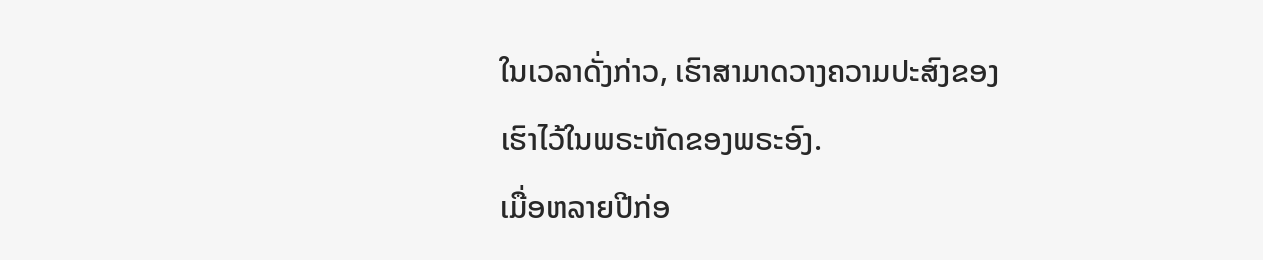ໃນເວລາດັ່ງກ່າວ, ເຮົາສາມາດວາງຄວາມປະສົງຂອງເຮົາໄວ້ໃນພຣະຫັດຂອງພຣະອົງ.
ເມື່ອຫລາຍປີກ່ອ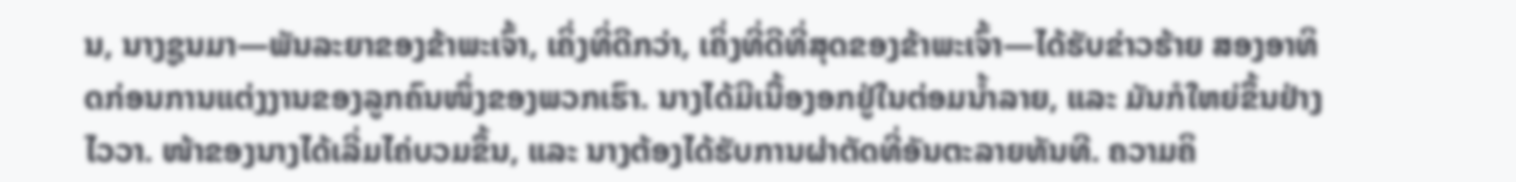ນ, ນາງຊູນມາ—ພັນລະຍາຂອງຂ້າພະເຈົ້າ, ເຄິ່ງທີ່ດີກວ່າ, ເຄິ່ງທີ່ດີທີ່ສຸດຂອງຂ້າພະເຈົ້າ—ໄດ້ຮັບຂ່າວຮ້າຍ ສອງອາທິດກ່ອນການແຕ່ງງານຂອງລູກຄົນໜຶ່ງຂອງພວກເຮົາ. ນາງໄດ້ມີເນື້ອງອກຢູ່ໃນຕ່ອມນ້ຳລາຍ, ແລະ ມັນກໍໃຫຍ່ຂຶ້ນຢ່າງໄວວາ. ໜ້າຂອງນາງໄດ້ເລີ່ມໄຄ່ບວມຂຶ້ນ, ແລະ ນາງຕ້ອງໄດ້ຮັບການຜ່າຕັດທີ່ອັນຕະລາຍທັນທີ. ຄວາມຄິ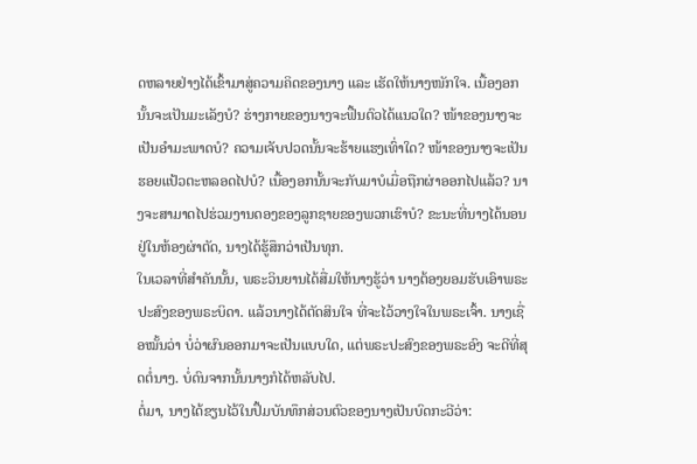ດຫລາຍຢ່າງໄດ້ເຂົ້າມາສູ່ຄວາມຄິດຂອງນາງ ແລະ ເຮັດໃຫ້ນາງໜັກໃຈ. ເນື້ອງອກນັ້ນຈະເປັນມະເລັງບໍ? ຮ່າງກາຍຂອງນາງຈະຟື້ນຕົວໄດ້ແນວໃດ? ໜ້າຂອງນາງຈະເປັນອຳມະພາດບໍ? ຄວາມເຈັບປວດນັ້ນຈະຮ້າຍແຮງເທົ່າໃດ? ໜ້າຂອງນາງຈະເປັນຮອຍແປ້ວຕະຫລອດໄປບໍ? ເນື້ອງອກນັ້ນຈະກັບມາບໍເມື່ອຖືກຜ່າອອກໄປແລ້ວ? ນາງຈະສາມາດໄປຮ່ວມງານດອງຂອງລູກຊາຍຂອງພວກເຮົາບໍ? ຂະນະທີ່ນາງໄດ້ນອນຢູ່ໃນຫ້ອງຜ່າຕັດ, ນາງໄດ້ຮູ້ສຶກວ່າເປັນທຸກ.
ໃນເວລາທີ່ສຳຄັນນັ້ນ, ພຣະວິນຍານໄດ້ສື່ມໃຫ້ນາງຮູ້ວ່າ ນາງຕ້ອງຍອມຮັບເອົາພຣະປະສົງຂອງພຣະບິດາ. ແລ້ວນາງໄດ້ຕັດສິນໃຈ ທີ່ຈະໄວ້ວາງໃຈໃນພຣະເຈົ້າ. ນາງເຊື່ອໝັ້ນວ່າ ບໍ່ວ່າຜົນອອກມາຈະເປັນແບບໃດ, ແຕ່ພຣະປະສົງຂອງພຣະອົງ ຈະດີທີ່ສຸດຕໍ່ນາງ. ບໍ່ດົນຈາກນັ້ນນາງກໍໄດ້ຫລັບໄປ.
ຕໍ່ມາ, ນາງໄດ້ຂຽນໄວ້ໃນປຶ້ມບັນທຶກສ່ວນຕົວຂອງນາງເປັນບົດກະວີວ່າ: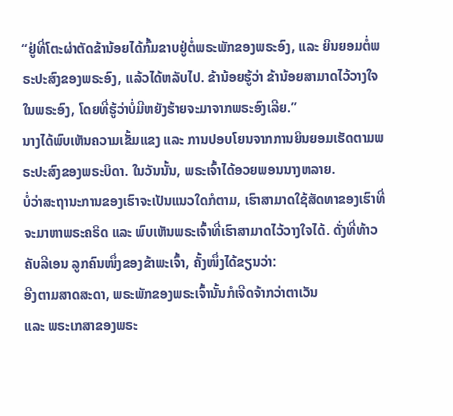“ຢູ່ທີ່ໂຕະຜ່າຕັດຂ້ານ້ອຍໄດ້ກົ້ມຂາບຢູ່ຕໍ່ພຣະພັກຂອງພຣະອົງ, ແລະ ຍິນຍອມຕໍ່ພຣະປະສົງຂອງພຣະອົງ, ແລ້ວໄດ້ຫລັບໄປ. ຂ້ານ້ອຍຮູ້ວ່າ ຂ້ານ້ອຍສາມາດໄວ້ວາງໃຈໃນພຣະອົງ, ໂດຍທີ່ຮູ້ວ່າບໍ່ມີຫຍັງຮ້າຍຈະມາຈາກພຣະອົງເລີຍ.”
ນາງໄດ້ພົບເຫັນຄວາມເຂັ້ມແຂງ ແລະ ການປອບໂຍນຈາກການຍິນຍອມເຮັດຕາມພຣະປະສົງຂອງພຣະບິດາ. ໃນວັນນັ້ນ, ພຣະເຈົ້າໄດ້ອວຍພອນນາງຫລາຍ.
ບໍ່ວ່າສະຖານະການຂອງເຮົາຈະເປັນແນວໃດກໍຕາມ, ເຮົາສາມາດໃຊ້ສັດທາຂອງເຮົາທີ່ຈະມາຫາພຣະຄຣິດ ແລະ ພົບເຫັນພຣະເຈົ້າທີ່ເຮົາສາມາດໄວ້ວາງໃຈໄດ້. ດັ່ງທີ່ທ້າວຄັບລີເອນ ລູກຄົນໜຶ່ງຂອງຂ້າພະເຈົ້າ, ຄັ້ງໜຶ່ງໄດ້ຂຽນວ່າ:
ອີງຕາມສາດສະດາ, ພຣະພັກຂອງພຣະເຈົ້ານັ້ນກໍເຈີດຈ້າກວ່າຕາເວັນ
ແລະ ພຣະເກສາຂອງພຣະ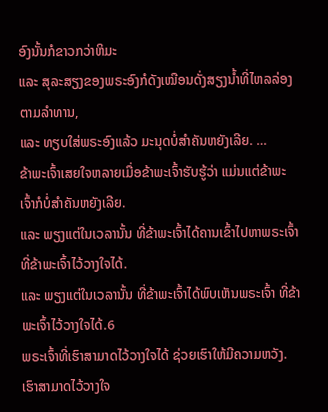ອົງນັ້ນກໍຂາວກວ່າຫິມະ
ແລະ ສຸລະສຽງຂອງພຣະອົງກໍດັງເໝືອນດັ່ງສຽງນ້ຳທີ່ໄຫລລ່ອງຕາມລຳທານ,
ແລະ ທຽບໃສ່ພຣະອົງແລ້ວ ມະນຸດບໍ່ສຳຄັນຫຍັງເລີຍ. …
ຂ້າພະເຈົ້າເສຍໃຈຫລາຍເມື່ອຂ້າພະເຈົ້າຮັບຮູ້ວ່າ ແມ່ນແຕ່ຂ້າພະເຈົ້າກໍບໍ່ສຳຄັນຫຍັງເລີຍ.
ແລະ ພຽງແຕ່ໃນເວລານັ້ນ ທີ່ຂ້າພະເຈົ້າໄດ້ຄານເຂົ້າໄປຫາພຣະເຈົ້າ ທີ່ຂ້າພະເຈົ້າໄວ້ວາງໃຈໄດ້.
ແລະ ພຽງແຕ່ໃນເວລານັ້ນ ທີ່ຂ້າພະເຈົ້າໄດ້ພົບເຫັນພຣະເຈົ້າ ທີ່ຂ້າພະເຈົ້າໄວ້ວາງໃຈໄດ້.6
ພຣະເຈົ້າທີ່ເຮົາສາມາດໄວ້ວາງໃຈໄດ້ ຊ່ວຍເຮົາໃຫ້ມີຄວາມຫວັງ. ເຮົາສາມາດໄວ້ວາງໃຈ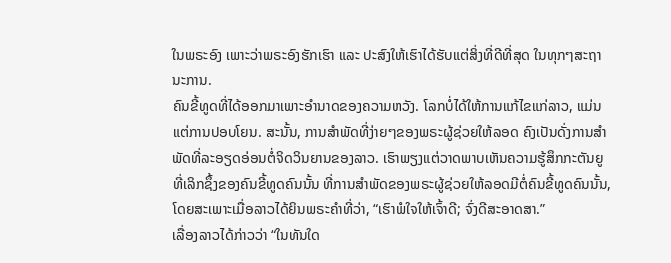ໃນພຣະອົງ ເພາະວ່າພຣະອົງຮັກເຮົາ ແລະ ປະສົງໃຫ້ເຮົາໄດ້ຮັບແຕ່ສິ່ງທີ່ດີທີ່ສຸດ ໃນທຸກໆສະຖານະການ.
ຄົນຂີ້ທູດທີ່ໄດ້ອອກມາເພາະອຳນາດຂອງຄວາມຫວັງ. ໂລກບໍ່ໄດ້ໃຫ້ການແກ້ໄຂແກ່ລາວ, ແມ່ນແຕ່ການປອບໂຍນ. ສະນັ້ນ, ການສຳພັດທີ່ງ່າຍໆຂອງພຣະຜູ້ຊ່ວຍໃຫ້ລອດ ຄົງເປັນດັ່ງການສຳພັດທີ່ລະອຽດອ່ອນຕໍ່ຈິດວິນຍານຂອງລາວ. ເຮົາພຽງແຕ່ວາດພາບເຫັນຄວາມຮູ້ສຶກກະຕັນຍູທີ່ເລິກຊຶ້ງຂອງຄົນຂີ້ທູດຄົນນັ້ນ ທີ່ການສຳພັດຂອງພຣະຜູ້ຊ່ວຍໃຫ້ລອດມີຕໍ່ຄົນຂີ້ທູດຄົນນັ້ນ, ໂດຍສະເພາະເມື່ອລາວໄດ້ຍິນພຣະຄຳທີ່ວ່າ, “ເຮົາພໍໃຈໃຫ້ເຈົ້າດີ; ຈົ່ງດີສະອາດສາ.”
ເລື່ອງລາວໄດ້ກ່າວວ່າ “ໃນທັນໃດ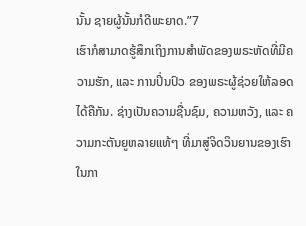ນັ້ນ ຊາຍຜູ້ນັ້ນກໍດີພະຍາດ.”7
ເຮົາກໍສາມາດຮູ້ສຶກເຖິງການສຳພັດຂອງພຣະຫັດທີ່ມີຄວາມຮັກ, ແລະ ການປິ່ນປົວ ຂອງພຣະຜູ້ຊ່ວຍໃຫ້ລອດໄດ້ຄືກັນ. ຊ່າງເປັນຄວາມຊື່ນຊົມ, ຄວາມຫວັງ, ແລະ ຄວາມກະຕັນຍູຫລາຍແທ້ໆ ທີ່ມາສູ່ຈິດວິນຍານຂອງເຮົາ ໃນກາ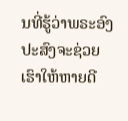ນທີ່ຮູ້ວ່າພຣະອົງປະສົງຈະຊ່ວຍເຮົາໃຫ້ຫາຍດີ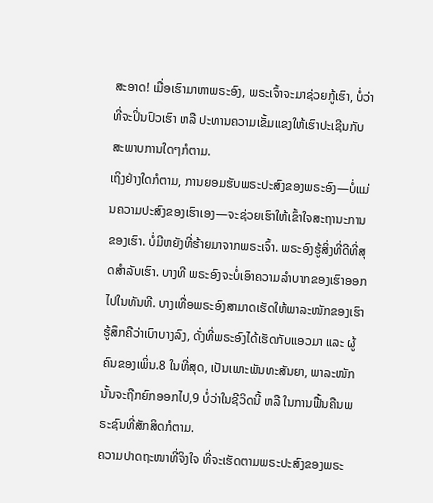ສະອາດ! ເມື່ອເຮົາມາຫາພຣະອົງ, ພຣະເຈົ້າຈະມາຊ່ວຍກູ້ເຮົາ, ບໍ່ວ່າທີ່ຈະປິ່ນປົວເຮົາ ຫລື ປະທານຄວາມເຂັ້ມແຂງໃຫ້ເຮົາປະເຊີນກັບສະພາບການໃດໆກໍຕາມ.
ເຖິງຢ່າງໃດກໍຕາມ, ການຍອມຮັບພຣະປະສົງຂອງພຣະອົງ—ບໍ່ແມ່ນຄວາມປະສົງຂອງເຮົາເອງ—ຈະຊ່ວຍເຮົາໃຫ້ເຂົ້າໃຈສະຖານະການຂອງເຮົາ. ບໍ່ມີຫຍັງທີ່ຮ້າຍມາຈາກພຣະເຈົ້າ. ພຣະອົງຮູ້ສິ່ງທີ່ດີທີ່ສຸດສຳລັບເຮົາ. ບາງທີ ພຣະອົງຈະບໍ່ເອົາຄວາມລຳບາກຂອງເຮົາອອກໄປໃນທັນທີ. ບາງເທື່ອພຣະອົງສາມາດເຮັດໃຫ້ພາລະໜັກຂອງເຮົາຮູ້ສຶກຄືວ່າເບົາບາງລົງ, ດັ່ງທີ່ພຣະອົງໄດ້ເຮັດກັບແອວມາ ແລະ ຜູ້ຄົນຂອງເພິ່ນ.8 ໃນທີ່ສຸດ, ເປັນເພາະພັນທະສັນຍາ, ພາລະໜັກນັ້ນຈະຖືກຍົກອອກໄປ,9 ບໍ່ວ່າໃນຊີວິດນີ້ ຫລື ໃນການຟື້ນຄືນພຣະຊົນທີ່ສັກສິດກໍຕາມ.
ຄວາມປາດຖະໜາທີ່ຈິງໃຈ ທີ່ຈະເຮັດຕາມພຣະປະສົງຂອງພຣະ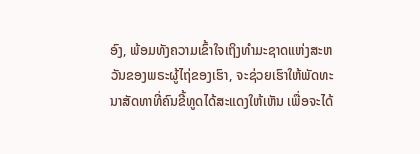ອົງ, ພ້ອມທັງຄວາມເຂົ້າໃຈເຖິງທຳມະຊາດແຫ່ງສະຫວັນຂອງພຣະຜູ້ໄຖ່ຂອງເຮົາ, ຈະຊ່ວຍເຮົາໃຫ້ພັດທະນາສັດທາທີ່ຄົນຂີ້ທູດໄດ້ສະແດງໃຫ້ເຫັນ ເພື່ອຈະໄດ້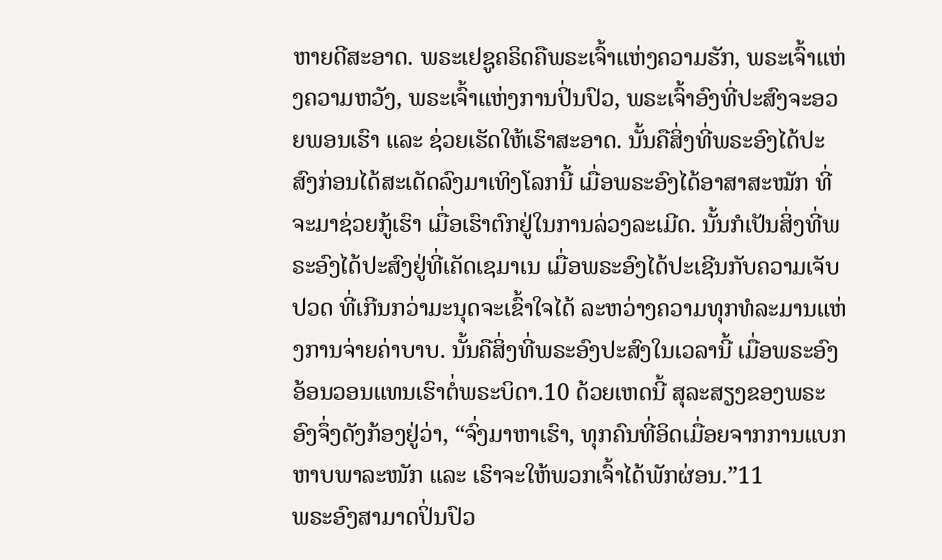ຫາຍດີສະອາດ. ພຣະເຢຊູຄຣິດຄືພຣະເຈົ້າແຫ່ງຄວາມຮັກ, ພຣະເຈົ້າແຫ່ງຄວາມຫວັງ, ພຣະເຈົ້າແຫ່ງການປິ່ນປົວ, ພຣະເຈົ້າອົງທີ່ປະສົງຈະອວຍພອນເຮົາ ແລະ ຊ່ວຍເຮັດໃຫ້ເຮົາສະອາດ. ນັ້ນຄືສິ່ງທີ່ພຣະອົງໄດ້ປະສົງກ່ອນໄດ້ສະເດັດລົງມາເທິງໂລກນີ້ ເມື່ອພຣະອົງໄດ້ອາສາສະໝັກ ທີ່ຈະມາຊ່ວຍກູ້ເຮົາ ເມື່ອເຮົາຕົກຢູ່ໃນການລ່ວງລະເມີດ. ນັ້ນກໍເປັນສິ່ງທີ່ພຣະອົງໄດ້ປະສົງຢູ່ທີ່ເຄັດເຊມາເນ ເມື່ອພຣະອົງໄດ້ປະເຊີນກັບຄວາມເຈັບປວດ ທີ່ເກີນກວ່າມະນຸດຈະເຂົ້າໃຈໄດ້ ລະຫວ່າງຄວາມທຸກທໍລະມານແຫ່ງການຈ່າຍຄ່າບາບ. ນັ້ນຄືສິ່ງທີ່ພຣະອົງປະສົງໃນເວລານີ້ ເມື່ອພຣະອົງອ້ອນວອນແທນເຮົາຕໍ່ພຣະບິດາ.10 ດ້ວຍເຫດນີ້ ສຸລະສຽງຂອງພຣະອົງຈຶ່ງດັງກ້ອງຢູ່ວ່າ, “ຈົ່ງມາຫາເຮົາ, ທຸກຄົນທີ່ອິດເມື່ອຍຈາກການແບກຫາບພາລະໜັກ ແລະ ເຮົາຈະໃຫ້ພວກເຈົ້າໄດ້ພັກຜ່ອນ.”11
ພຣະອົງສາມາດປິ່ນປົວ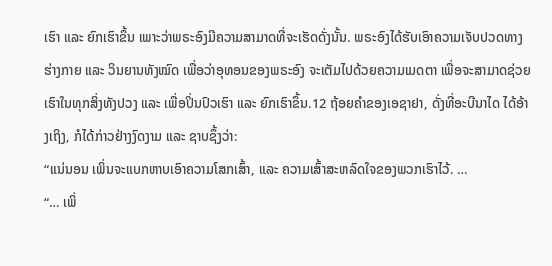ເຮົາ ແລະ ຍົກເຮົາຂຶ້ນ ເພາະວ່າພຣະອົງມີຄວາມສາມາດທີ່ຈະເຮັດດັ່ງນັ້ນ. ພຣະອົງໄດ້ຮັບເອົາຄວາມເຈັບປວດທາງຮ່າງກາຍ ແລະ ວິນຍານທັງໝົດ ເພື່ອວ່າອຸທອນຂອງພຣະອົງ ຈະເຕັມໄປດ້ວຍຄວາມເມດຕາ ເພື່ອຈະສາມາດຊ່ວຍເຮົາໃນທຸກສິ່ງທັງປວງ ແລະ ເພື່ອປິ່ນປົວເຮົາ ແລະ ຍົກເຮົາຂຶ້ນ.12 ຖ້ອຍຄຳຂອງເອຊາຢາ, ດັ່ງທີ່ອະບີນາໄດ ໄດ້ອ້າງເຖິງ, ກໍໄດ້ກ່າວຢ່າງງົດງາມ ແລະ ຊາບຊຶ້ງວ່າ:
“ແນ່ນອນ ເພິ່ນຈະແບກຫາບເອົາຄວາມໂສກເສົ້າ, ແລະ ຄວາມເສົ້າສະຫລົດໃຈຂອງພວກເຮົາໄວ້. …
“… ເພິ່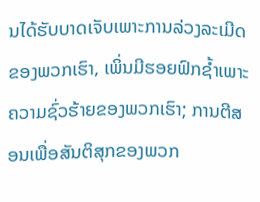ນໄດ້ຮັບບາດເຈັບເພາະການລ່ວງລະເມີດຂອງພວກເຮົາ, ເພິ່ນມີຮອຍຟົກຊ້ຳເພາະຄວາມຊົ່ວຮ້າຍຂອງພວກເຮົາ; ການຕີສອນເພື່ອສັນຕິສຸກຂອງພວກ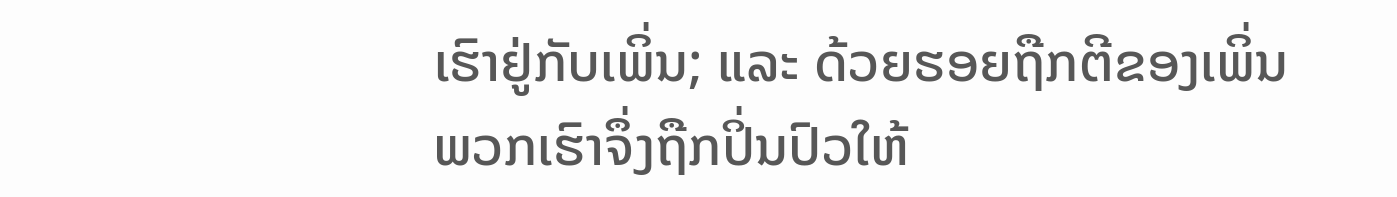ເຮົາຢູ່ກັບເພິ່ນ; ແລະ ດ້ວຍຮອຍຖືກຕີຂອງເພິ່ນ ພວກເຮົາຈຶ່ງຖືກປິ່ນປົວໃຫ້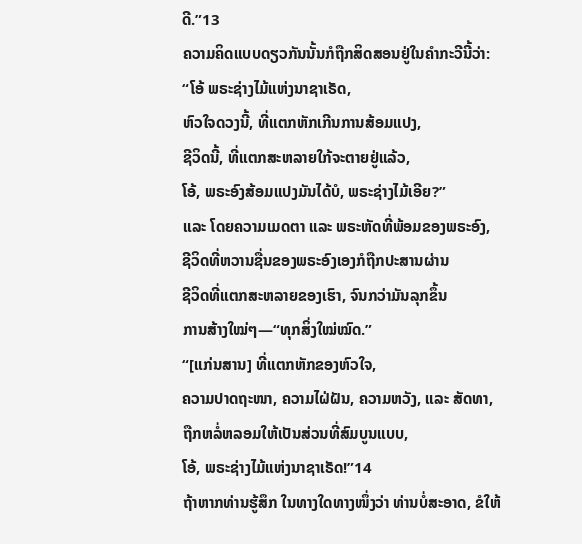ດີ.”13
ຄວາມຄິດແບບດຽວກັນນັ້ນກໍຖືກສິດສອນຢູ່ໃນຄຳກະວີນີ້ວ່າ:
“ໂອ້ ພຣະຊ່າງໄມ້ແຫ່ງນາຊາເຣັດ,
ຫົວໃຈດວງນີ້, ທີ່ແຕກຫັກເກີນການສ້ອມແປງ,
ຊີວິດນີ້, ທີ່ແຕກສະຫລາຍໃກ້ຈະຕາຍຢູ່ແລ້ວ,
ໂອ້, ພຣະອົງສ້ອມແປງມັນໄດ້ບໍ, ພຣະຊ່າງໄມ້ເອີຍ?”
ແລະ ໂດຍຄວາມເມດຕາ ແລະ ພຣະຫັດທີ່ພ້ອມຂອງພຣະອົງ,
ຊີວິດທີ່ຫວານຊື່ນຂອງພຣະອົງເອງກໍຖືກປະສານຜ່ານ
ຊີວິດທີ່ແຕກສະຫລາຍຂອງເຮົາ, ຈົນກວ່າມັນລຸກຂຶ້ນ
ການສ້າງໃໝ່ໆ—“ທຸກສິ່ງໃໝ່ໝົດ.”
“[ແກ່ນສານ] ທີ່ແຕກຫັກຂອງຫົວໃຈ,
ຄວາມປາດຖະໜາ, ຄວາມໄຝ່ຝັນ, ຄວາມຫວັງ, ແລະ ສັດທາ,
ຖືກຫລໍ່ຫລອມໃຫ້ເປັນສ່ວນທີ່ສົມບູນແບບ,
ໂອ້, ພຣະຊ່າງໄມ້ແຫ່ງນາຊາເຣັດ!”14
ຖ້າຫາກທ່ານຮູ້ສຶກ ໃນທາງໃດທາງໜຶ່ງວ່າ ທ່ານບໍ່ສະອາດ, ຂໍໃຫ້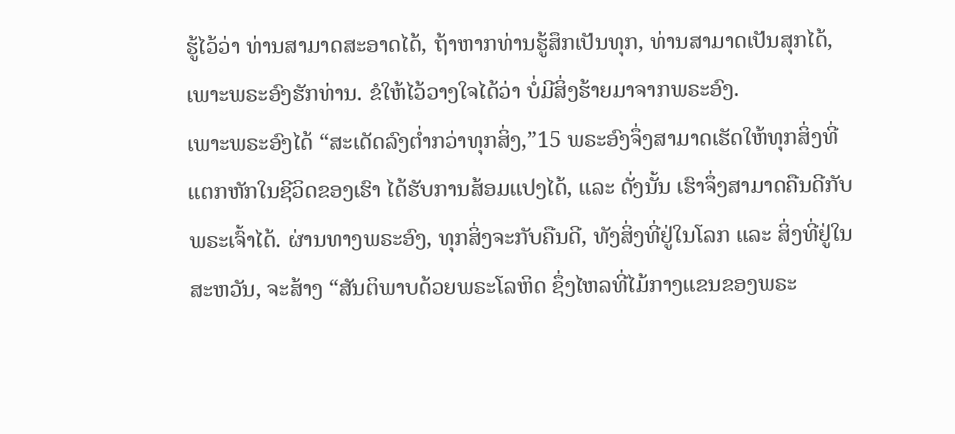ຮູ້ໄວ້ວ່າ ທ່ານສາມາດສະອາດໄດ້, ຖ້າຫາກທ່ານຮູ້ສຶກເປັນທຸກ, ທ່ານສາມາດເປັນສຸກໄດ້, ເພາະພຣະອົງຮັກທ່ານ. ຂໍໃຫ້ໄວ້ວາງໃຈໄດ້ວ່າ ບໍ່ມີສິ່ງຮ້າຍມາຈາກພຣະອົງ.
ເພາະພຣະອົງໄດ້ “ສະເດັດລົງຕ່ຳກວ່າທຸກສິ່ງ,”15 ພຣະອົງຈຶ່ງສາມາດເຮັດໃຫ້ທຸກສິ່ງທີ່ແຕກຫັກໃນຊີວິດຂອງເຮົາ ໄດ້ຮັບການສ້ອມແປງໄດ້, ແລະ ດັ່ງນັ້ນ ເຮົາຈຶ່ງສາມາດຄືນດີກັບພຣະເຈົ້າໄດ້. ຜ່ານທາງພຣະອົງ, ທຸກສິ່ງຈະກັບຄືນດີ, ທັງສິ່ງທີ່ຢູ່ໃນໂລກ ແລະ ສິ່ງທີ່ຢູ່ໃນສະຫວັນ, ຈະສ້າງ “ສັນຕິພາບດ້ວຍພຣະໂລຫິດ ຊຶ່ງໄຫລທີ່ໄມ້ກາງແຂນຂອງພຣະ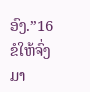ອົງ.”16
ຂໍໃຫ້ຈົ່ງມາ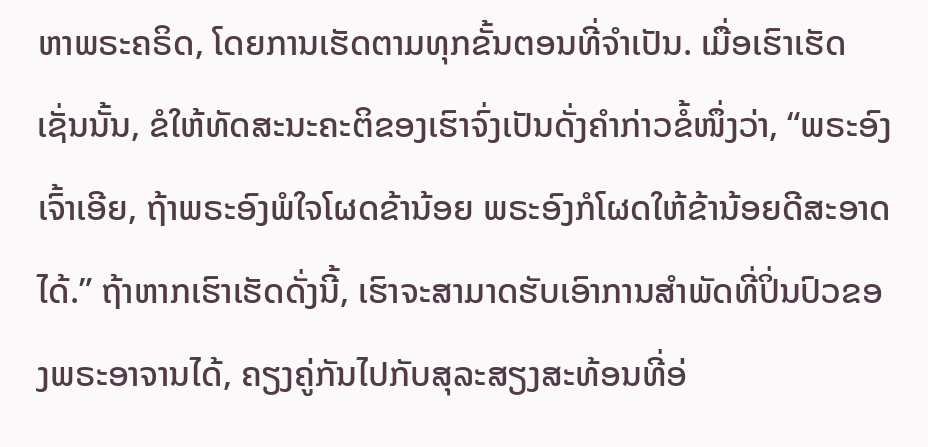ຫາພຣະຄຣິດ, ໂດຍການເຮັດຕາມທຸກຂັ້ນຕອນທີ່ຈຳເປັນ. ເມື່ອເຮົາເຮັດເຊັ່ນນັ້ນ, ຂໍໃຫ້ທັດສະນະຄະຕິຂອງເຮົາຈົ່ງເປັນດັ່ງຄຳກ່າວຂໍ້ໜຶ່ງວ່າ, “ພຣະອົງເຈົ້າເອີຍ, ຖ້າພຣະອົງພໍໃຈໂຜດຂ້ານ້ອຍ ພຣະອົງກໍໂຜດໃຫ້ຂ້ານ້ອຍດີສະອາດໄດ້.” ຖ້າຫາກເຮົາເຮັດດັ່ງນີ້, ເຮົາຈະສາມາດຮັບເອົາການສຳພັດທີ່ປິ່ນປົວຂອງພຣະອາຈານໄດ້, ຄຽງຄູ່ກັນໄປກັບສຸລະສຽງສະທ້ອນທີ່ອ່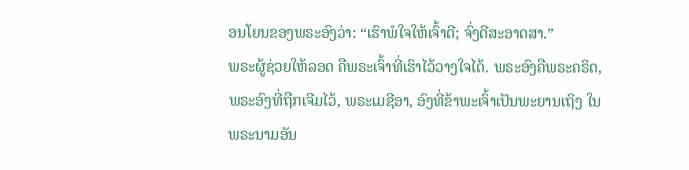ອນໂຍນຂອງພຣະອົງວ່າ: “ເຮົາພໍໃຈໃຫ້ເຈົ້າດີ; ຈົ່ງດີສະອາດສາ.”
ພຣະຜູ້ຊ່ວຍໃຫ້ລອດ ຄືພຣະເຈົ້າທີ່ເຮົາໄວ້ວາງໃຈໄດ້. ພຣະອົງຄືພຣະຄຣິດ, ພຣະອົງທີ່ຖືກເຈີມໄວ້, ພຣະເມຊີອາ, ອົງທີ່ຂ້າພະເຈົ້າເປັນພະຍານເຖິງ ໃນພຣະນາມອັນ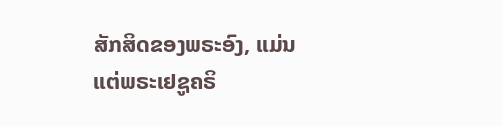ສັກສິດຂອງພຣະອົງ, ແມ່ນແຕ່ພຣະເຢຊູຄຣິ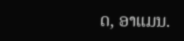ດ, ອາແມນ.